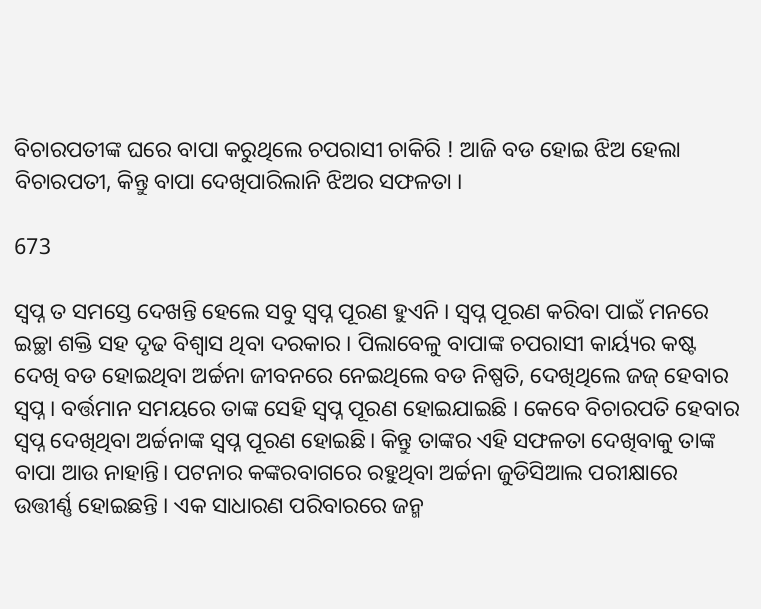ବିଚାରପତୀଙ୍କ ଘରେ ବାପା କରୁଥିଲେ ଚପରାସୀ ଚାକିରି ! ଆଜି ବଡ ହୋଇ ଝିଅ ହେଲା ବିଚାରପତୀ, କିନ୍ତୁ ବାପା ଦେଖିପାରିଲାନି ଝିଅର ସଫଳତା ।

673

ସ୍ୱପ୍ନ ତ ସମସ୍ତେ ଦେଖନ୍ତି ହେଲେ ସବୁ ସ୍ୱପ୍ନ ପୂରଣ ହୁଏନି । ସ୍ୱପ୍ନ ପୂରଣ କରିବା ପାଇଁ ମନରେ ଇଚ୍ଛା ଶକ୍ତି ସହ ଦୃଢ ବିଶ୍ୱାସ ଥିବା ଦରକାର । ପିଲାବେଳୁ ବାପାଙ୍କ ଚପରାସୀ କାର୍ୟ୍ୟର କଷ୍ଟ ଦେଖି ବଡ ହୋଇଥିବା ଅର୍ଚ୍ଚନା ଜୀବନରେ ନେଇଥିଲେ ବଡ ନିଷ୍ପତି, ଦେଖିଥିଲେ ଜଜ୍ ହେବାର ସ୍ୱପ୍ନ । ବର୍ତ୍ତମାନ ସମୟରେ ତାଙ୍କ ସେହି ସ୍ୱପ୍ନ ପୂରଣ ହୋଇଯାଇଛି । କେବେ ବିଚାରପତି ହେବାର ସ୍ୱପ୍ନ ଦେଖିଥିବା ଅର୍ଚ୍ଚନାଙ୍କ ସ୍ୱପ୍ନ ପୂରଣ ହୋଇଛି। କିନ୍ତୁ ତାଙ୍କର ଏହି ସଫଳତା ଦେଖିବାକୁ ତାଙ୍କ ବାପା ଆଉ ନାହାନ୍ତି। ପଟନାର କଙ୍କରବାଗରେ ରହୁଥିବା ଅର୍ଚ୍ଚନା ଜୁଡିସିଆଲ ପରୀକ୍ଷାରେ ଉତ୍ତୀର୍ଣ୍ଣ ହୋଇଛନ୍ତି । ଏକ ସାଧାରଣ ପରିବାରରେ ଜନ୍ମ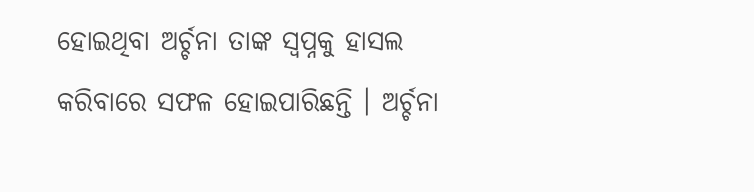ହୋଇଥିବା ଅର୍ଚ୍ଚନା ତାଙ୍କ ସ୍ୱପ୍ନକୁ ହାସଲ କରିବାରେ ସଫଳ ହୋଇପାରିଛନ୍ତି । ଅର୍ଚ୍ଚନା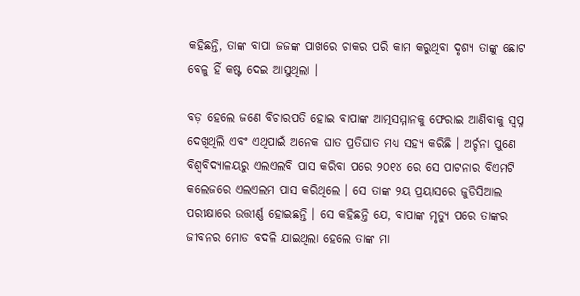କହିଛନ୍ତି, ତାଙ୍କ ବାପା ଜଜଙ୍କ ପାଖରେ ଚାକର ପରି କାମ କରୁଥିବା ଦୃଶ୍ୟ ତାଙ୍କୁ ଛୋଟ ବେଳୁ ହିଁ କଷ୍ଟ ଦେଇ ଆସୁଥିଲା ।

ବଡ଼ ହେଲେ ଜଣେ ବିଚାରପତି ହୋଇ ବାପାଙ୍କ ଆତ୍ମସମ୍ମାନକୁ ଫେରାଇ ଆଣିବାକୁ ସ୍ୱପ୍ନ ଦେଖିଥିଲି ଏବଂ ଏଥିପାଇଁ ଅନେକ ଘାତ ପ୍ରତିଘାତ ମଧ୍ୟ ସହ୍ୟ କରିଛି । ଅର୍ଚ୍ଚନା ପୁଣେ ବିଶ୍ୱବିଦ୍ୟାଳୟରୁ ଏଲଏଲବି ପାସ କରିବା ପରେ ୨୦୧୪ ରେ ସେ ପାଟନାର ବିଏମଟି କଲେଜରେ ଏଲଏଲମ ପାସ କରିଥିଲେ । ସେ ତାଙ୍କ ୨ୟ ପ୍ରୟାସରେ ଜୁଡିସିଆଲ ପରୀକ୍ଷାରେ ଉତ୍ତୀର୍ଣ୍ଣ ହୋଇଛନ୍ତି । ସେ କହିଛନ୍ତି ଯେ, ବାପାଙ୍କ ମୃତ୍ୟୁ ପରେ ତାଙ୍କର ଜୀବନର ମୋଡ ବଦଳି ଯାଇଥିଲା ହେଲେ ତାଙ୍କ ମା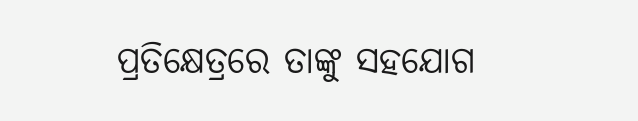ପ୍ରତିକ୍ଷେତ୍ରରେ ତାଙ୍କୁ ସହଯୋଗ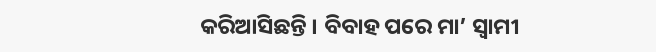କରିଆସିଛନ୍ତି । ବିବାହ ପରେ ମା’ ସ୍ୱାମୀ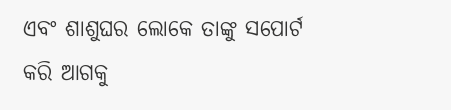ଏବଂ ଶାଶୁଘର ଲୋକେ ତାଙ୍କୁ ସପୋର୍ଟ କରି ଆଗକୁ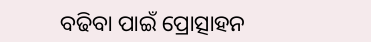ବଢିବା ପାଇଁ ପ୍ରୋତ୍ସାହନ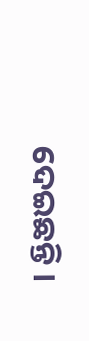ଦେଇଛନ୍ତି ।